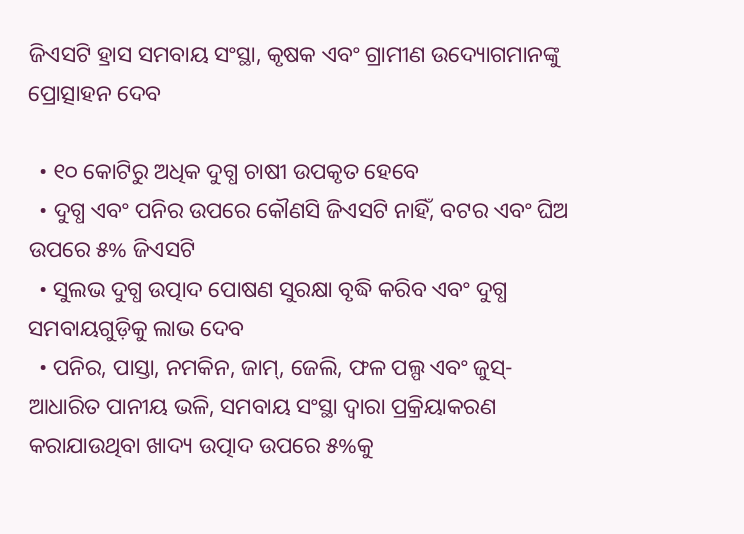ଜିଏସଟି ହ୍ରାସ ସମବାୟ ସଂସ୍ଥା, କୃଷକ ଏବଂ ଗ୍ରାମୀଣ ଉଦ୍ୟୋଗମାନଙ୍କୁ ପ୍ରୋତ୍ସାହନ ଦେବ

  • ୧୦ କୋଟିରୁ ଅଧିକ ଦୁଗ୍ଧ ଚାଷୀ ଉପକୃତ ହେବେ
  • ଦୁଗ୍ଧ ଏବଂ ପନିର ଉପରେ କୌଣସି ଜିଏସଟି ନାହିଁ, ବଟର ଏବଂ ଘିଅ ଉପରେ ୫% ଜିଏସଟି
  • ସୁଲଭ ଦୁଗ୍ଧ ଉତ୍ପାଦ ପୋଷଣ ସୁରକ୍ଷା ବୃଦ୍ଧି କରିବ ଏବଂ ଦୁଗ୍ଧ ସମବାୟଗୁଡ଼ିକୁ ଲାଭ ଦେବ
  • ପନିର, ପାସ୍ତା, ନମକିନ, ଜାମ୍, ଜେଲି, ଫଳ ପଲ୍ପ ଏବଂ ଜୁସ୍-ଆଧାରିତ ପାନୀୟ ଭଳି, ସମବାୟ ସଂସ୍ଥା ଦ୍ୱାରା ପ୍ରକ୍ରିୟାକରଣ କରାଯାଉଥିବା ଖାଦ୍ୟ ଉତ୍ପାଦ ଉପରେ ୫%କୁ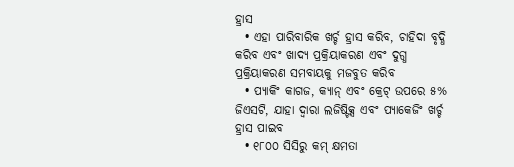ହ୍ରାସ
  • ଏହା ପାରିବାରିକ ଖର୍ଚ୍ଚ ହ୍ରାସ କରିବ, ଚାହିଦା ବୃଦ୍ଧି କରିବ ଏବଂ ଖାଦ୍ୟ ପ୍ରକ୍ରିୟାକରଣ ଏବଂ ଦୁଗ୍ଧ ପ୍ରକ୍ରିୟାକରଣ ସମବାୟକୁ ମଜବୁତ କରିବ
  • ପ୍ୟାକିଂ କାଗଜ, କ୍ୟାନ୍ ଏବଂ କ୍ରେଟ୍ ଉପରେ ୫% ଜିଏସଟି, ଯାହା ଦ୍ୱାରା ଲଜିଷ୍ଟିକ୍ସ ଏବଂ ପ୍ୟାକେଜିଂ ଖର୍ଚ୍ଚ ହ୍ରାସ ପାଇବ
  • ୧୮୦୦ ସିସିରୁ କମ୍ କ୍ଷମତା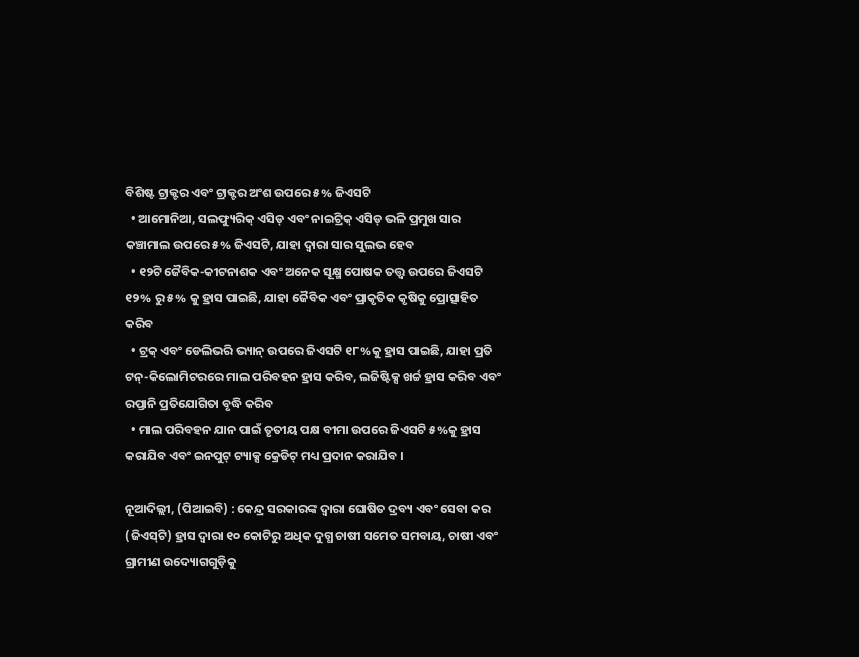ବିଶିଷ୍ଟ ଟ୍ରାକ୍ଟର ଏବଂ ଟ୍ରାକ୍ଟର ଅଂଶ ଉପରେ ୫% ଜିଏସଟି
  • ଆମୋନିଆ, ସଲଫ୍ୟୁରିକ୍ ଏସିଡ୍ ଏବଂ ନାଇଟ୍ରିକ୍ ଏସିଡ୍ ଭଳି ପ୍ରମୁଖ ସାର କଞ୍ଚାମାଲ ଉପରେ ୫% ଜିଏସଟି, ଯାହା ଦ୍ୱାରା ସାର ସୁଲଭ ହେବ
  • ୧୨ଟି ଜୈବିକ-କୀଟନାଶକ ଏବଂ ଅନେକ ସୂକ୍ଷ୍ମ ପୋଷକ ତତ୍ତ୍ୱ ଉପରେ ଜିଏସଟି ୧୨% ରୁ ୫% କୁ ହ୍ରାସ ପାଇଛି, ଯାହା ଜୈବିକ ଏବଂ ପ୍ରାକୃତିକ କୃଷିକୁ ପ୍ରୋତ୍ସାହିତ କରିବ
  • ଟ୍ରକ୍ ଏବଂ ଡେଲିଭରି ଭ୍ୟାନ୍ ଉପରେ ଜିଏସଟି ୧୮%କୁ ହ୍ରାସ ପାଇଛି, ଯାହା ପ୍ରତି ଟନ୍-କିଲୋମିଟରରେ ମାଲ ପରିବହନ ହ୍ରାସ କରିବ, ଲଜିଷ୍ଟିକ୍ସ ଖର୍ଚ୍ଚ ହ୍ରାସ କରିବ ଏବଂ ରପ୍ତାନି ପ୍ରତିଯୋଗିତା ବୃଦ୍ଧି କରିବ
  • ମାଲ ପରିବହନ ଯାନ ପାଇଁ ତୃତୀୟ ପକ୍ଷ ବୀମା ଉପରେ ଜିଏସଟି ୫%କୁ ହ୍ରାସ କରାଯିବ ଏବଂ ଇନପୁଟ୍ ଟ୍ୟାକ୍ସ କ୍ରେଡିଟ୍ ମଧ୍ୟ ପ୍ରଦାନ କରାଯିବ ।

ନୂଆଦିଲ୍ଲୀ, (ପିଆଇବି) : କେନ୍ଦ୍ର ସରକାରଙ୍କ ଦ୍ୱାରା ଘୋଷିତ ଦ୍ରବ୍ୟ ଏବଂ ସେବା କର (ଜିଏସ୍‌ଟି) ହ୍ରାସ ଦ୍ୱାରା ୧୦ କୋଟିରୁ ଅଧିକ ଦୁଗ୍ଧ ଚାଷୀ ସମେତ ସମବାୟ, ଚାଷୀ ଏବଂ ଗ୍ରାମୀଣ ଉଦ୍ୟୋଗଗୁଡ଼ିକୁ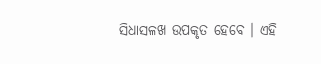ସିଧାସଳଖ ଉପକୃତ ହେବେ । ଏହି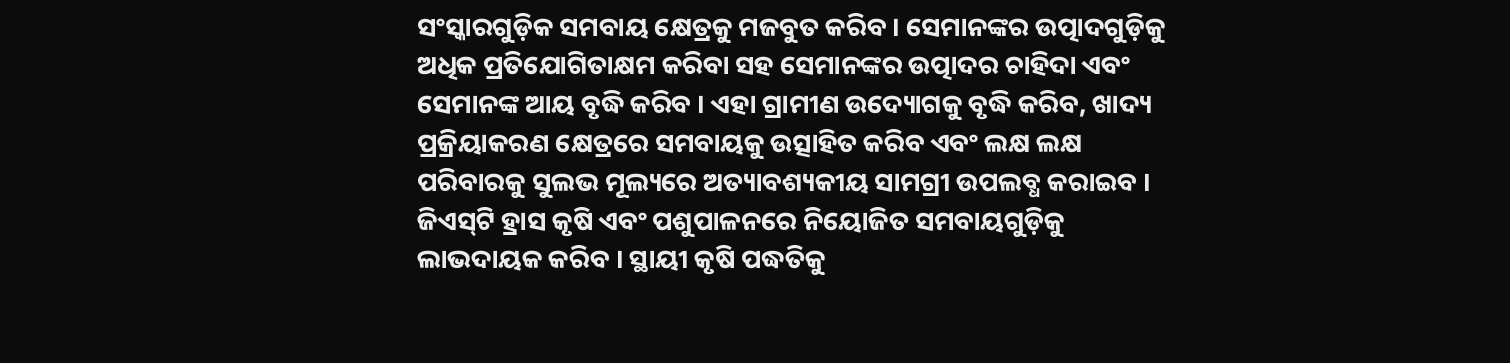ସଂସ୍କାରଗୁଡ଼ିକ ସମବାୟ କ୍ଷେତ୍ରକୁ ମଜବୁତ କରିବ । ସେମାନଙ୍କର ଉତ୍ପାଦଗୁଡ଼ିକୁ ଅଧିକ ପ୍ରତିଯୋଗିତାକ୍ଷମ କରିବା ସହ ସେମାନଙ୍କର ଉତ୍ପାଦର ଚାହିଦା ଏବଂ ସେମାନଙ୍କ ଆୟ ବୃଦ୍ଧି କରିବ । ଏହା ଗ୍ରାମୀଣ ଉଦ୍ୟୋଗକୁ ବୃଦ୍ଧି କରିବ, ଖାଦ୍ୟ ପ୍ରକ୍ରିୟାକରଣ କ୍ଷେତ୍ରରେ ସମବାୟକୁ ଉତ୍ସାହିତ କରିବ ଏବଂ ଲକ୍ଷ ଲକ୍ଷ ପରିବାରକୁ ସୁଲଭ ମୂଲ୍ୟରେ ଅତ୍ୟାବଶ୍ୟକୀୟ ସାମଗ୍ରୀ ଉପଲବ୍ଧ କରାଇବ । ଜିଏସ୍‌ଟି ହ୍ରାସ କୃଷି ଏବଂ ପଶୁପାଳନରେ ନିୟୋଜିତ ସମବାୟଗୁଡ଼ିକୁ ଲାଭଦାୟକ କରିବ । ସ୍ଥାୟୀ କୃଷି ପଦ୍ଧତିକୁ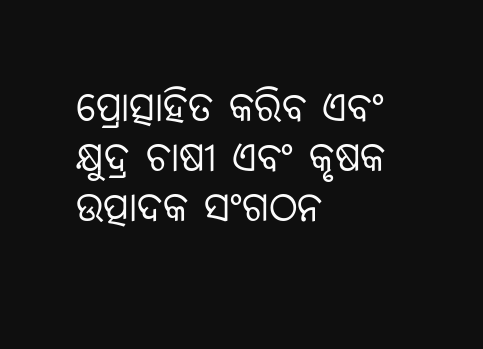ପ୍ରୋତ୍ସାହିତ କରିବ ଏବଂ କ୍ଷୁଦ୍ର ଚାଷୀ ଏବଂ କୃଷକ ଉତ୍ପାଦକ ସଂଗଠନ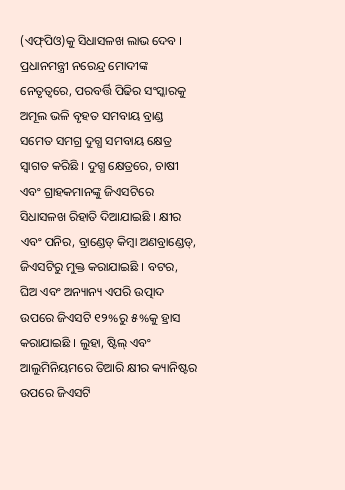(ଏଫ୍‌ପିଓ)କୁ ସିଧାସଳଖ ଲାଭ ଦେବ । ପ୍ରଧାନମନ୍ତ୍ରୀ ନରେନ୍ଦ୍ର ମୋଦୀଙ୍କ ନେତୃତ୍ୱରେ, ପରବର୍ତ୍ତି ପିଢିର ସଂସ୍କାରକୁ ଅମୂଲ ଭଳି ବୃହତ ସମବାୟ ବ୍ରାଣ୍ଡ ସମେତ ସମଗ୍ର ଦୁଗ୍ଧ ସମବାୟ କ୍ଷେତ୍ର ସ୍ୱାଗତ କରିଛି । ଦୁଗ୍ଧ କ୍ଷେତ୍ରରେ, ଚାଷୀ ଏବଂ ଗ୍ରାହକମାନଙ୍କୁ ଜିଏସଟିରେ ସିଧାସଳଖ ରିହାତି ଦିଆଯାଇଛି । କ୍ଷୀର ଏବଂ ପନିର, ବ୍ରାଣ୍ଡେଡ୍ କିମ୍ବା ଅଣବ୍ରାଣ୍ଡେଡ୍, ଜିଏସଟିରୁ ମୁକ୍ତ କରାଯାଇଛି । ବଟର, ଘିଅ ଏବଂ ଅନ୍ୟାନ୍ୟ ଏପରି ଉତ୍ପାଦ ଉପରେ ଜିଏସଟି ୧୨%ରୁ ୫%କୁ ହ୍ରାସ କରାଯାଇଛି । ଲୁହା, ଷ୍ଟିଲ୍ ଏବଂ ଆଲୁମିନିୟମରେ ତିଆରି କ୍ଷୀର କ୍ୟାନିଷ୍ଟର ଉପରେ ଜିଏସଟି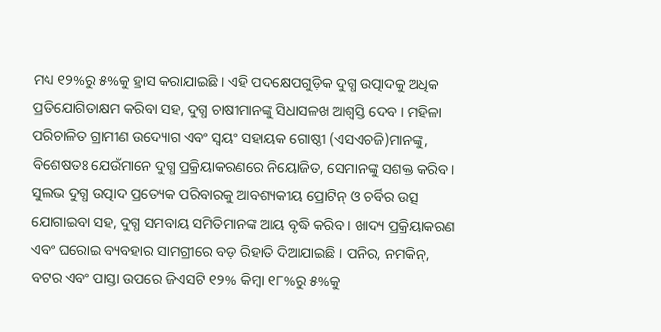ମଧ୍ୟ ୧୨%ରୁ ୫%କୁ ହ୍ରାସ କରାଯାଇଛି । ଏହି ପଦକ୍ଷେପଗୁଡ଼ିକ ଦୁଗ୍ଧ ଉତ୍ପାଦକୁ ଅଧିକ ପ୍ରତିଯୋଗିତାକ୍ଷମ କରିବା ସହ, ଦୁଗ୍ଧ ଚାଷୀମାନଙ୍କୁ ସିଧାସଳଖ ଆଶ୍ୱସ୍ତି ଦେବ । ମହିଳା ପରିଚାଳିତ ଗ୍ରାମୀଣ ଉଦ୍ୟୋଗ ଏବଂ ସ୍ୱୟଂ ସହାୟକ ଗୋଷ୍ଠୀ (ଏସଏଚଜି)ମାନଙ୍କୁ, ବିଶେଷତଃ ଯେଉଁମାନେ ଦୁଗ୍ଧ ପ୍ରକ୍ରିୟାକରଣରେ ନିୟୋଜିତ, ସେମାନଙ୍କୁ ସଶକ୍ତ କରିବ । ସୁଲଭ ଦୁଗ୍ଧ ଉତ୍ପାଦ ପ୍ରତ୍ୟେକ ପରିବାରକୁ ଆବଶ୍ୟକୀୟ ପ୍ରୋଟିନ୍ ଓ ଚର୍ବିର ଉତ୍ସ ଯୋଗାଇବା ସହ, ଦୁଗ୍ଧ ସମବାୟ ସମିତିମାନଙ୍କ ଆୟ ବୃଦ୍ଧି କରିବ । ଖାଦ୍ୟ ପ୍ରକ୍ରିୟାକରଣ ଏବଂ ଘରୋଇ ବ୍ୟବହାର ସାମଗ୍ରୀରେ ବଡ଼ ରିହାତି ଦିଆଯାଇଛି । ପନିର, ନମକିନ୍, ବଟର ଏବଂ ପାସ୍ତା ଉପରେ ଜିଏସଟି ୧୨% କିମ୍ବା ୧୮%ରୁ ୫%କୁ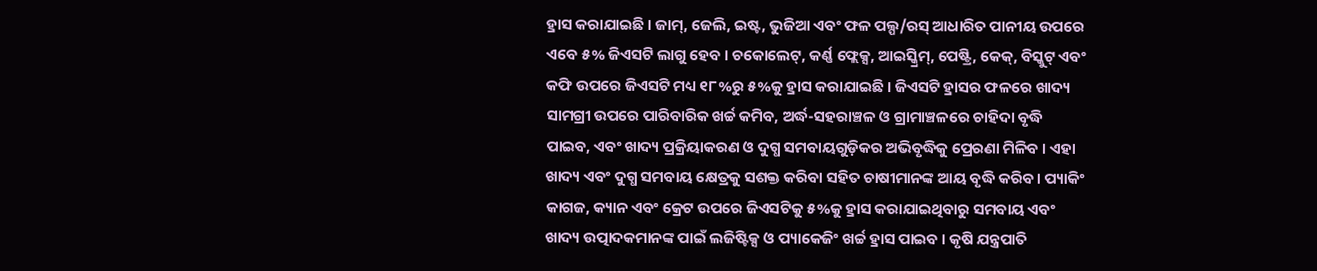ହ୍ରାସ କରାଯାଇଛି । ଜାମ୍, ଜେଲି, ଇଷ୍ଟ, ଭୁଜିଆ ଏବଂ ଫଳ ପଲ୍ପ/ରସ୍ ଆଧାରିତ ପାନୀୟ ଉପରେ ଏବେ ୫% ଜିଏସଟି ଲାଗୁ ହେବ । ଚକୋଲେଟ୍, କର୍ଣ୍ଣ ଫ୍ଲେକ୍ସ, ଆଇସ୍କ୍ରିମ୍, ପେଷ୍ଟ୍ରି, କେକ୍, ବିସ୍କୁଟ୍ ଏବଂ କଫି ଉପରେ ଜିଏସଟି ମଧ୍ୟ ୧୮%ରୁ ୫%କୁ ହ୍ରାସ କରାଯାଇଛି । ଜିଏସଟି ହ୍ରାସର ଫଳରେ ଖାଦ୍ୟ ସାମଗ୍ରୀ ଉପରେ ପାରିବାରିକ ଖର୍ଚ୍ଚ କମିବ, ଅର୍ଦ୍ଧ-ସହରାଞ୍ଚଳ ଓ ଗ୍ରାମାଞ୍ଚଳରେ ଚାହିଦା ବୃଦ୍ଧି ପାଇବ, ଏବଂ ଖାଦ୍ୟ ପ୍ରକ୍ରିୟାକରଣ ଓ ଦୁଗ୍ଧ ସମବାୟଗୁଡ଼ିକର ଅଭିବୃଦ୍ଧିକୁ ପ୍ରେରଣା ମିଳିବ । ଏହା ଖାଦ୍ୟ ଏବଂ ଦୁଗ୍ଧ ସମବାୟ କ୍ଷେତ୍ରକୁ ସଶକ୍ତ କରିବା ସହିତ ଚାଷୀମାନଙ୍କ ଆୟ ବୃଦ୍ଧି କରିବ । ପ୍ୟାକିଂ କାଗଜ, କ୍ୟାନ ଏବଂ କ୍ରେଟ ଉପରେ ଜିଏସଟିକୁ ୫%କୁ ହ୍ରାସ କରାଯାଇଥିବାରୁ ସମବାୟ ଏବଂ ଖାଦ୍ୟ ଉତ୍ପାଦକମାନଙ୍କ ପାଇଁ ଲଜିଷ୍ଟିକ୍ସ ଓ ପ୍ୟାକେଜିଂ ଖର୍ଚ୍ଚ ହ୍ରାସ ପାଇବ । କୃଷି ଯନ୍ତ୍ରପାତି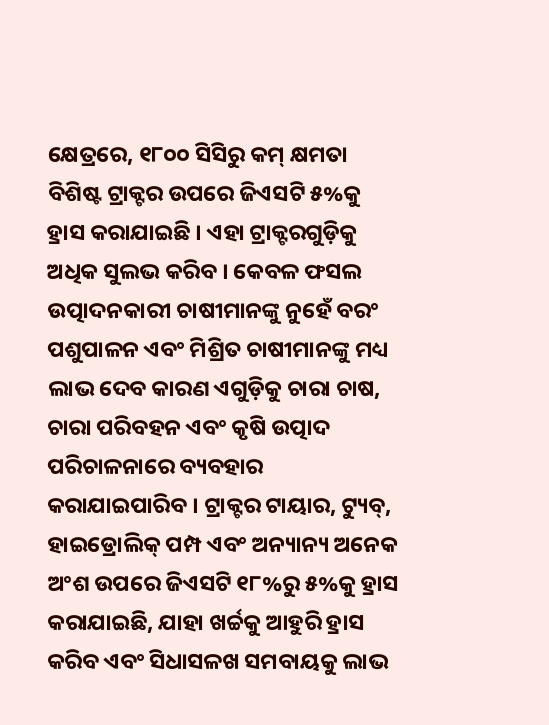କ୍ଷେତ୍ରରେ, ୧୮୦୦ ସିସିରୁ କମ୍ କ୍ଷମତା ବିଶିଷ୍ଟ ଟ୍ରାକ୍ଟର ଉପରେ ଜିଏସଟି ୫%କୁ ହ୍ରାସ କରାଯାଇଛି । ଏହା ଟ୍ରାକ୍ଟରଗୁଡ଼ିକୁ ଅଧିକ ସୁଲଭ କରିବ । କେବଳ ଫସଲ ଉତ୍ପାଦନକାରୀ ଚାଷୀମାନଙ୍କୁ ନୁହେଁ ବରଂ ପଶୁପାଳନ ଏବଂ ମିଶ୍ରିତ ଚାଷୀମାନଙ୍କୁ ମଧ୍ୟ ଲାଭ ଦେବ କାରଣ ଏଗୁଡ଼ିକୁ ଚାରା ଚାଷ, ଚାରା ପରିବହନ ଏବଂ କୃଷି ଉତ୍ପାଦ ପରିଚାଳନାରେ ବ୍ୟବହାର କରାଯାଇପାରିବ । ଟ୍ରାକ୍ଟର ଟାୟାର, ଟ୍ୟୁବ୍, ହାଇଡ୍ରୋଲିକ୍ ପମ୍ପ ଏବଂ ଅନ୍ୟାନ୍ୟ ଅନେକ ଅଂଶ ଉପରେ ଜିଏସଟି ୧୮%ରୁ ୫%କୁ ହ୍ରାସ କରାଯାଇଛି, ଯାହା ଖର୍ଚ୍ଚକୁ ଆହୁରି ହ୍ରାସ କରିବ ଏବଂ ସିଧାସଳଖ ସମବାୟକୁ ଲାଭ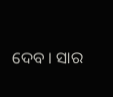ଦେବ । ସାର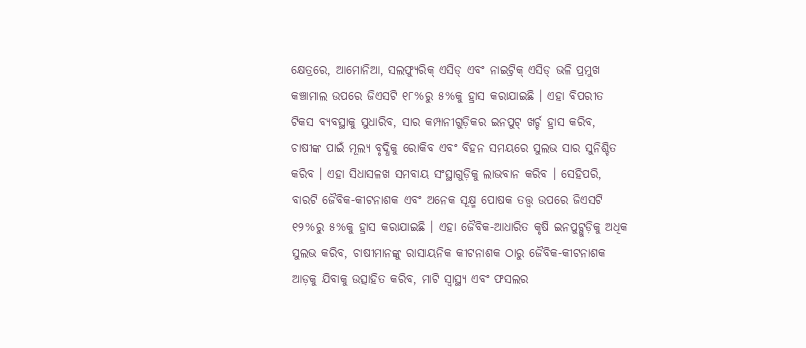କ୍ଷେତ୍ରରେ, ଆମୋନିଆ, ସଲଫ୍ୟୁରିକ୍ ଏସିଡ୍ ଏବଂ ନାଇଟ୍ରିକ୍ ଏସିଡ୍ ଭଳି ପ୍ରମୁଖ କଞ୍ଚାମାଲ ଉପରେ ଜିଏସଟି ୧୮%ରୁ ୫%କୁ ହ୍ରାସ କରାଯାଇଛି । ଏହା ବିପରୀତ ଟିକସ ବ୍ୟବସ୍ଥାକୁ ସୁଧାରିବ, ସାର କମ୍ପାନୀଗୁଡ଼ିକର ଇନପୁଟ୍ ଖର୍ଚ୍ଚ ହ୍ରାସ କରିବ, ଚାଷୀଙ୍କ ପାଇଁ ମୂଲ୍ୟ ବୃଦ୍ଧିକୁ ରୋକିବ ଏବଂ ବିହନ ସମୟରେ ସୁଲଭ ସାର ସୁନିଶ୍ଚିତ କରିବ । ଏହା ସିଧାସଳଖ ସମବାୟ ସଂସ୍ଥାଗୁଡ଼ିକୁ ଲାଭବାନ କରିବ । ସେହିପରି, ବାରଟି ଜୈବିକ-କୀଟନାଶକ ଏବଂ ଅନେକ ସୂକ୍ଷ୍ମ ପୋଷକ ତତ୍ତ୍ୱ ଉପରେ ଜିଏସଟି ୧୨%ରୁ ୫%କୁ ହ୍ରାସ କରାଯାଇଛି । ଏହା ଜୈବିକ-ଆଧାରିତ କୃଷି ଇନପୁଟ୍ଗୁଡ଼ିକୁ ଅଧିକ ସୁଲଭ କରିବ, ଚାଷୀମାନଙ୍କୁ ରାସାୟନିକ କୀଟନାଶକ ଠାରୁ ଜୈବିକ-କୀଟନାଶକ ଆଡ଼କୁ ଯିବାକୁ ଉତ୍ସାହିତ କରିବ, ମାଟି ସ୍ୱାସ୍ଥ୍ୟ ଏବଂ ଫସଲର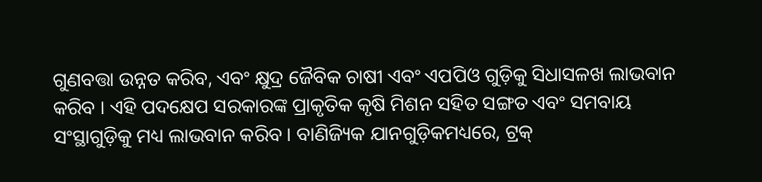ଗୁଣବତ୍ତା ଉନ୍ନତ କରିବ, ଏବଂ କ୍ଷୁଦ୍ର ଜୈବିକ ଚାଷୀ ଏବଂ ଏପପିଓ ଗୁଡ଼ିକୁ ସିଧାସଳଖ ଲାଭବାନ କରିବ । ଏହି ପଦକ୍ଷେପ ସରକାରଙ୍କ ପ୍ରାକୃତିକ କୃଷି ମିଶନ ସହିତ ସଙ୍ଗତ ଏବଂ ସମବାୟ ସଂସ୍ଥାଗୁଡ଼ିକୁ ମଧ୍ୟ ଲାଭବାନ କରିବ । ବାଣିଜ୍ୟିକ ଯାନଗୁଡ଼ିକମଧ୍ୟରେ, ଟ୍ରକ୍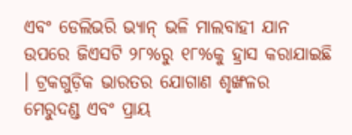ଏବଂ ଡେଲିଭରି ଭ୍ୟାନ୍ ଭଳି ମାଲବାହୀ ଯାନ ଉପରେ ଜିଏସଟି ୨୮%ରୁ ୧୮%କୁ ହ୍ରାସ କରାଯାଇଛି । ଟ୍ରକଗୁଡ଼ିକ ଭାରତର ଯୋଗାଣ ଶୃଙ୍ଖଳର ମେରୁଦଣ୍ଡ ଏବଂ ପ୍ରାୟ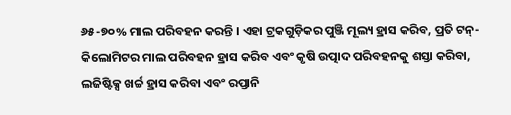୬୫-୭୦% ମାଲ ପରିବହନ କରନ୍ତି । ଏହା ଟ୍ରକଗୁଡ଼ିକର ପୁଞ୍ଜି ମୂଲ୍ୟ ହ୍ରାସ କରିବ, ପ୍ରତି ଟନ୍-କିଲୋମିଟର ମାଲ ପରିବହନ ହ୍ରାସ କରିବ ଏବଂ କୃଷି ଉତ୍ପାଦ ପରିବହନକୁ ଶସ୍ତା କରିବା, ଲଜିଷ୍ଟିକ୍ସ ଖର୍ଚ୍ଚ ହ୍ରାସ କରିବା ଏବଂ ରପ୍ତାନି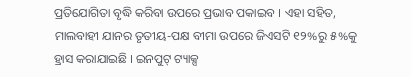ପ୍ରତିଯୋଗିତା ବୃଦ୍ଧି କରିବା ଉପରେ ପ୍ରଭାବ ପକାଇବ । ଏହା ସହିତ, ମାଲବାହୀ ଯାନର ତୃତୀୟ-ପକ୍ଷ ବୀମା ଉପରେ ଜିଏସଟି ୧୨%ରୁ ୫%କୁ ହ୍ରାସ କରାଯାଇଛି । ଇନପୁଟ୍ ଟ୍ୟାକ୍ସ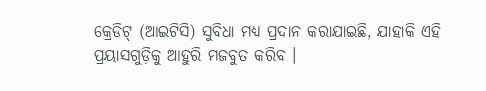କ୍ରେଡିଟ୍ (ଆଇଟିସି) ସୁବିଧା ମଧ୍ୟ ପ୍ରଦାନ କରାଯାଇଛି, ଯାହାକି ଏହି ପ୍ରୟାସଗୁଡ଼ିକୁ ଆହୁରି ମଜବୁତ କରିବ ।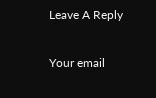Leave A Reply

Your email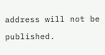address will not be published.